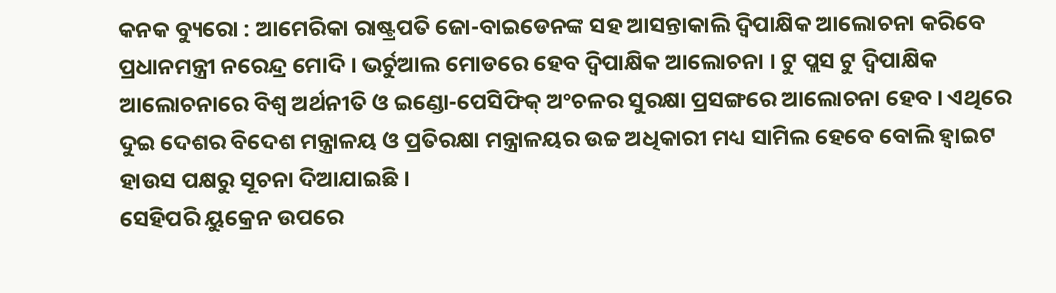କନକ ବ୍ୟୁରୋ : ଆମେରିକା ରାଷ୍ଟ୍ରପତି ଜୋ-ବାଇଡେନଙ୍କ ସହ ଆସନ୍ତାକାଲି ଦ୍ୱିପାକ୍ଷିକ ଆଲୋଚନା କରିବେ ପ୍ରଧାନମନ୍ତ୍ରୀ ନରେନ୍ଦ୍ର ମୋଦି । ଭର୍ଚୁଆଲ ମୋଡରେ ହେବ ଦ୍ୱିପାକ୍ଷିକ ଆଲୋଚନା । ଟୁ ପ୍ଲସ ଟୁ ଦ୍ୱିପାକ୍ଷିକ ଆଲୋଚନାରେ ବିଶ୍ୱ ଅର୍ଥନୀତି ଓ ଇଣ୍ଡୋ-ପେସିଫିକ୍ ଅଂଚଳର ସୁରକ୍ଷା ପ୍ରସଙ୍ଗରେ ଆଲୋଚନା ହେବ । ଏଥିରେ ଦୁଇ ଦେଶର ବିଦେଶ ମନ୍ତ୍ରାଳୟ ଓ ପ୍ରତିରକ୍ଷା ମନ୍ତ୍ରାଳୟର ଉଚ୍ଚ ଅଧିକାରୀ ମଧ୍ୟ ସାମିଲ ହେବେ ବୋଲି ହ୍ୱାଇଟ ହାଉସ ପକ୍ଷରୁ ସୂଚନା ଦିଆଯାଇଛି ।
ସେହିପରି ୟୁକ୍ରେନ ଉପରେ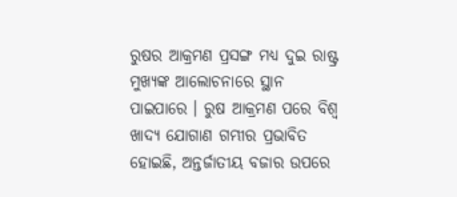ରୁଷର ଆକ୍ରମଣ ପ୍ରସଙ୍ଗ ମଧ୍ୟ ଦୁଇ ରାଷ୍ଟ୍ର ମୁଖ୍ୟଙ୍କ ଆଲୋଚନାରେ ସ୍ଥାନ ପାଇପାରେ । ରୁଷ ଆକ୍ରମଣ ପରେ ବିଶ୍ୱ ଖାଦ୍ୟ ଯୋଗାଣ ଗମ୍ଭୀର ପ୍ରଭାବିତ ହୋଇଛି, ଅନ୍ତର୍ଜାତୀୟ ବଜାର ଉପରେ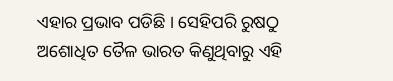ଏହାର ପ୍ରଭାବ ପଡିଛି । ସେହିପରି ରୁଷଠୁ ଅଶୋଧିତ ତୈଳ ଭାରତ କିଣୁଥିବାରୁ ଏହି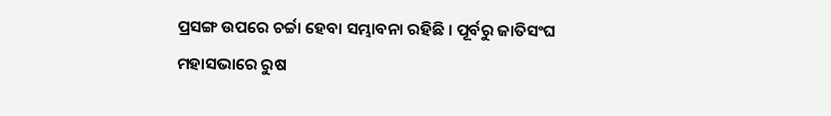ପ୍ରସଙ୍ଗ ଉପରେ ଚର୍ଚ୍ଚା ହେବା ସମ୍ଭାବନା ରହିଛି । ପୂର୍ବରୁ ଜାତିସଂଘ ମହାସଭାରେ ରୁଷ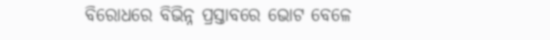ବିରୋଧରେ ବିଭିନ୍ନ ପ୍ରସ୍ତାବରେ ଭୋଟ ବେଳେ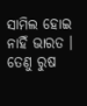ସାମିଲ ହୋଇ ନାହିଁ ଭାରତ । ତେଣୁ ରୁଷ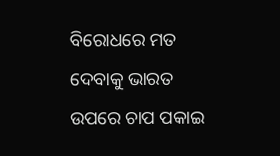ବିରୋଧରେ ମତ ଦେବାକୁ ଭାରତ ଉପରେ ଚାପ ପକାଇ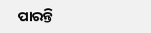ପାରନ୍ତି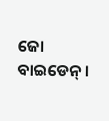ଜୋ ବାଇଡେନ୍ ।